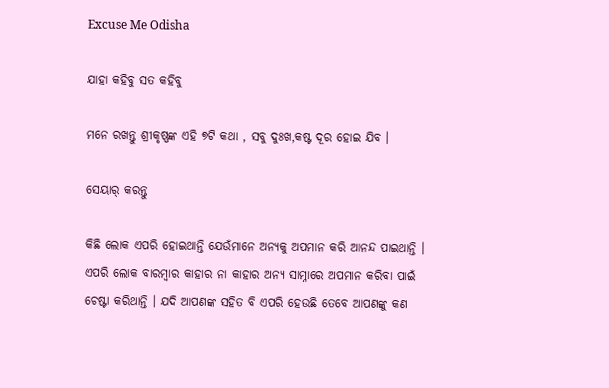Excuse Me Odisha

ଯାହା କହିବୁ ସତ କହିବୁ

ମନେ ରଖନ୍ତୁ ଶ୍ରୀକୃଷ୍ଣଙ୍କ ଏହି ୭ଟି କଥା , ସବୁ ଦୁଃଖ,କଷ୍ଟ ଦୂର ହୋଇ ଯିବ ।

ସେୟାର୍ କରନ୍ତୁ

କିଛି ଲୋକ ଏପରି ହୋଇଥାନ୍ତି ଯେଉଁମାନେ ଅନ୍ୟକୁ ଅପମାନ କରି ଆନନ୍ଦ ପାଇଥାନ୍ତି । ଏପରି ଲୋକ ବାରମ୍ବାର କାହାର ନା କାହାର ଅନ୍ୟ ସାମ୍ନାରେ ଅପମାନ କରିବା ପାଇଁ ଚେଷ୍ଟା କରିଥାନ୍ତି । ଯଦି ଆପଣଙ୍କ ସହିତ ବି ଏପରି ହେଉଛି ତେବେ ଆପଣଙ୍କୁ କଣ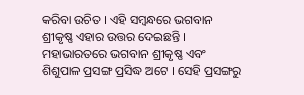କରିବା ଉଚିତ । ଏହି ସମ୍ବନ୍ଧରେ ଭଗବାନ ଶ୍ରୀକୃଷ୍ଣ ଏହାର ଉତ୍ତର ଦେଇଛନ୍ତି । ମହାଭାରତରେ ଭଗବାନ ଶ୍ରୀକୃଷ୍ଣ ଏବଂ ଶିଶୁପାଳ ପ୍ରସଙ୍ଗ ପ୍ରସିଦ୍ଧ ଅଟେ । ସେହି ପ୍ରସଙ୍ଗରୁ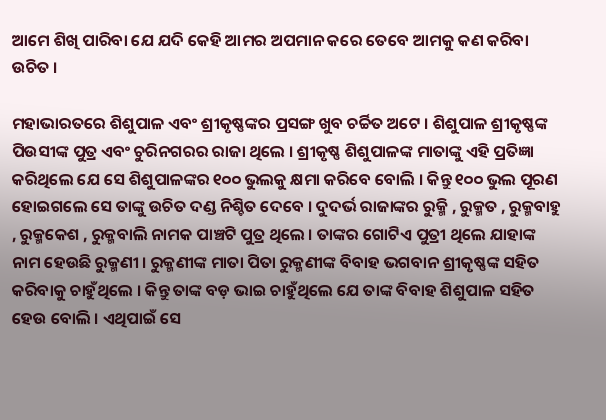ଆମେ ଶିଖି ପାରିବା ଯେ ଯଦି କେହି ଆମର ଅପମାନ କରେ ତେବେ ଆମକୁ କଣ କରିବା ଉଚିତ ।

ମହାଭାରତରେ ଶିଶୁପାଳ ଏବଂ ଶ୍ରୀକୃଷ୍ଣଙ୍କର ପ୍ରସଙ୍ଗ ଖୁବ ଚର୍ଚ୍ଚିତ ଅଟେ । ଶିଶୁପାଳ ଶ୍ରୀକୃଷ୍ଣଙ୍କ ପିଉସୀଙ୍କ ପୁତ୍ର ଏବଂ ଚୁରିନଗରର ରାଜା ଥିଲେ । ଶ୍ରୀକୃଷ୍ଣ ଶିଶୁପାଳଙ୍କ ମାତାଙ୍କୁ ଏହି ପ୍ରତିଜ୍ଞା କରିଥିଲେ ଯେ ସେ ଶିଶୁପାଳଙ୍କର ୧୦୦ ଭୁଲକୁ କ୍ଷମା କରିବେ ବୋଲି । କିନ୍ତୁ ୧୦୦ ଭୁଲ ପୂରଣ ହୋଇଗଲେ ସେ ତାଙ୍କୁ ଉଚିତ ଦଣ୍ଡ ନିଶ୍ଚିତ ଦେବେ । ଦୁଦର୍ଭ ରାଜାଙ୍କର ରୁକ୍ମି , ରୁକ୍ମତ , ରୁକ୍ମବାହୁ , ରୁକ୍ମକେଶ , ରୁକ୍ମବାଲି ନାମକ ପାଞ୍ଚଟି ପୁତ୍ର ଥିଲେ । ତାଙ୍କର ଗୋଟିଏ ପୁତ୍ରୀ ଥିଲେ ଯାହାଙ୍କ ନାମ ହେଉଛି ରୁକ୍ମଣୀ । ରୁକ୍ମଣୀଙ୍କ ମାତା ପିତା ରୁକ୍ମଣୀଙ୍କ ବିବାହ ଭଗବାନ ଶ୍ରୀକୃଷ୍ଣଙ୍କ ସହିତ କରିବାକୁ ଚାହୁଁଥିଲେ । କିନ୍ତୁ ତାଙ୍କ ବଡ଼ ଭାଇ ଚାହୁଁଥିଲେ ଯେ ତାଙ୍କ ବିବାହ ଶିଶୁପାଳ ସହିତ ହେଉ ବୋଲି । ଏଥିପାଇଁ ସେ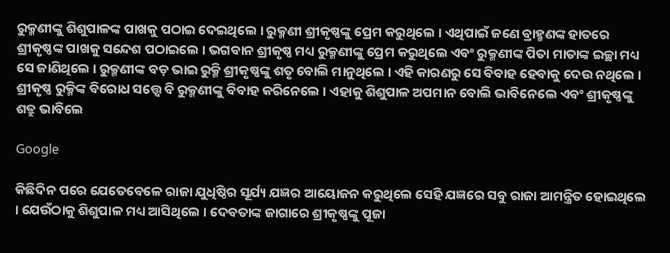ରୁକ୍ମଣୀଙ୍କୁ ଶିଶୁପାଳଙ୍କ ପାଖକୁ ପଠାଇ ଦେଇଥିଲେ । ରୁକ୍ମଣୀ ଶ୍ରୀକୃଷ୍ଣଙ୍କୁ ପ୍ରେମ କରୁଥିଲେ । ଏଥିପାଇଁ ଜଣେ ବ୍ରାହ୍ମଣଙ୍କ ହାତରେ ଶ୍ରୀକୃଷ୍ଣଙ୍କ ପାଖକୁ ସନ୍ଦେଶ ପଠାଇଲେ । ଭଗବାନ ଶ୍ରୀକୃଷ୍ଣ ମଧ୍ୟ ରୁକ୍ମଣୀଙ୍କୁ ପ୍ରେମ କରୁଥିଲେ ଏବଂ ରୁକ୍ମଣୀଙ୍କ ପିତା ମାତାଙ୍କ ଇଚ୍ଛା ମଧ୍ୟ ସେ ଜାଣିଥିଲେ । ରୁକ୍ମଣୀଙ୍କ ବଡ଼ ଭାଇ ରୁକ୍ମି ଶ୍ରୀକୃଷ୍ଣଙ୍କୁ ଶତୃ ବୋଲି ମାନୁଥିଲେ । ଏହି କାରଣରୁ ସେ ବିବାହ ହେବାକୁ ଦେଉ ନଥିଲେ । ଶ୍ରୀକୃଷ୍ଣ ରୁକ୍ମିଙ୍କ ବିରୋଧ ସତ୍ତ୍ୱେ ବି ରୁକ୍ମଣୀଙ୍କୁ ବିବାହ କରିନେଲେ । ଏହାକୁ ଶିଶୁପାଳ ଅପମାନ ବୋଲି ଭାବିନେଲେ ଏବଂ ଶ୍ରୀକୃଷ୍ଣଙ୍କୁ ଶତ୍ରୁ ଭାବିଲେ

Google

କିଛିଦିନ ପରେ ଯେତେବେଳେ ରାଜା ଯୁଧିଷ୍ଠିର ସୂର୍ଯ୍ୟ ଯଜ୍ଞର ଆୟୋଜନ କରୁଥିଲେ ସେହି ଯଜ୍ଞରେ ସବୁ ରାଜା ଆମନ୍ତ୍ରିତ ହୋଇଥିଲେ । ଯେଉଁଠାକୁ ଶିଶୁପାଳ ମଧ୍ୟ ଆସିଥିଲେ । ଦେବତାଙ୍କ ଜାଗାରେ ଶ୍ରୀକୃଷ୍ଣଙ୍କୁ ପୂଜା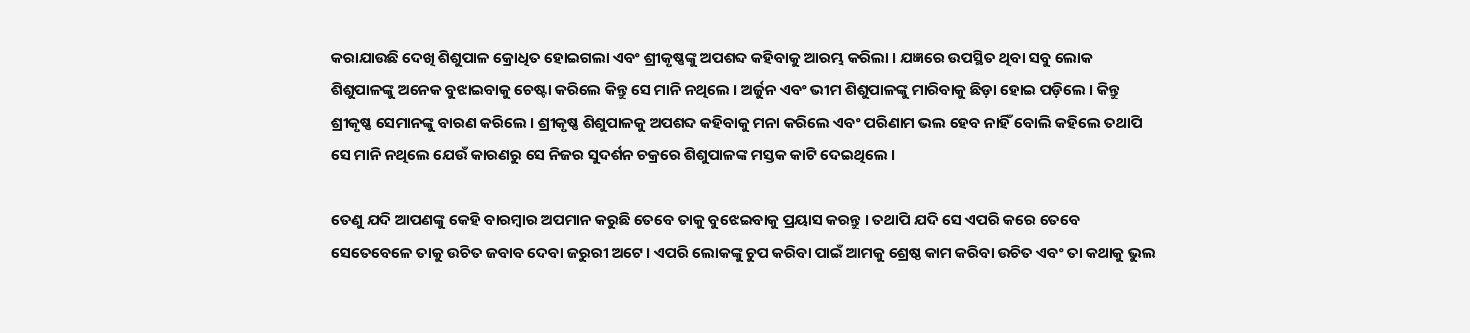କରାଯାଉଛି ଦେଖି ଶିଶୁପାଳ କ୍ରୋଧିତ ହୋଇଗଲା ଏବଂ ଶ୍ରୀକୃଷ୍ଣଙ୍କୁ ଅପଶବ୍ଦ କହିବାକୁ ଆରମ୍ଭ କରିଲା । ଯଜ୍ଞରେ ଉପସ୍ଥିତ ଥିବା ସବୁ ଲୋକ ଶିଶୁପାଳଙ୍କୁ ଅନେକ ବୁଝାଇବାକୁ ଚେଷ୍ଟା କରିଲେ କିନ୍ତୁ ସେ ମାନି ନଥିଲେ । ଅର୍ଜୁନ ଏବଂ ଭୀମ ଶିଶୁପାଳଙ୍କୁ ମାରିବାକୁ ଛିଡ଼ା ହୋଇ ପଡ଼ିଲେ । କିନ୍ତୁ ଶ୍ରୀକୃଷ୍ଣ ସେମାନଙ୍କୁ ବାରଣ କରିଲେ । ଶ୍ରୀକୃଷ୍ଣ ଶିଶୁପାଳକୁ ଅପଶବ୍ଦ କହିବାକୁ ମନା କରିଲେ ଏବଂ ପରିଣାମ ଭଲ ହେବ ନାହିଁ ବୋଲି କହିଲେ ତଥାପି ସେ ମାନି ନଥିଲେ ଯେଉଁ କାରଣରୁ ସେ ନିଜର ସୁଦର୍ଶନ ଚକ୍ରରେ ଶିଶୁପାଳଙ୍କ ମସ୍ତକ କାଟି ଦେଇଥିଲେ ।

ତେଣୁ ଯଦି ଆପଣଙ୍କୁ କେହି ବାରମ୍ବାର ଅପମାନ କରୁଛି ତେବେ ତାକୁ ବୁଝେଇବାକୁ ପ୍ରୟାସ କରନ୍ତୁ । ତଥାପି ଯଦି ସେ ଏପରି କରେ ତେବେ ସେତେବେଳେ ତାକୁ ଉଚିତ ଜବାବ ଦେବା ଜରୁରୀ ଅଟେ । ଏପରି ଲୋକଙ୍କୁ ଚୁପ କରିବା ପାଇଁ ଆମକୁ ଶ୍ରେଷ୍ଠ କାମ କରିବା ଉଚିତ ଏବଂ ତା କଥାକୁ ଭୁଲ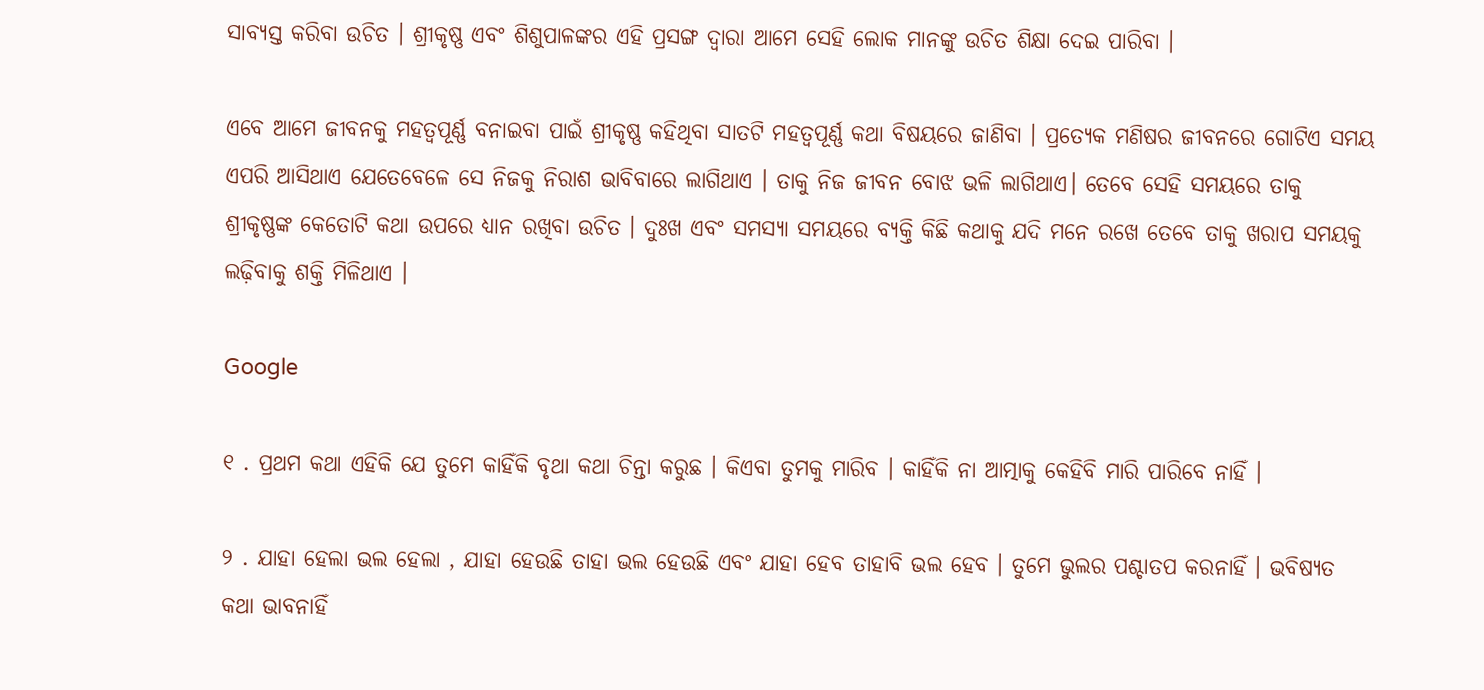ସାବ୍ୟସ୍ତ କରିବା ଉଚିତ । ଶ୍ରୀକୃଷ୍ଣ ଏବଂ ଶିଶୁପାଳଙ୍କର ଏହି ପ୍ରସଙ୍ଗ ଦ୍ୱାରା ଆମେ ସେହି ଲୋକ ମାନଙ୍କୁ ଉଚିତ ଶିକ୍ଷା ଦେଇ ପାରିବା ।

ଏବେ ଆମେ ଜୀବନକୁ ମହତ୍ୱପୂର୍ଣ୍ଣ ବନାଇବା ପାଇଁ ଶ୍ରୀକୃଷ୍ଣ କହିଥିବା ସାତଟି ମହତ୍ୱପୂର୍ଣ୍ଣ କଥା ବିଷୟରେ ଜାଣିବା । ପ୍ରତ୍ୟେକ ମଣିଷର ଜୀବନରେ ଗୋଟିଏ ସମୟ ଏପରି ଆସିଥାଏ ଯେତେବେଳେ ସେ ନିଜକୁ ନିରାଶ ଭାବିବାରେ ଲାଗିଥାଏ । ତାକୁ ନିଜ ଜୀବନ ବୋଝ ଭଳି ଲାଗିଥାଏ। ତେବେ ସେହି ସମୟରେ ତାକୁ ଶ୍ରୀକୃଷ୍ଣଙ୍କ କେତୋଟି କଥା ଉପରେ ଧ୍ୟାନ ରଖିବା ଉଚିତ । ଦୁଃଖ ଏବଂ ସମସ୍ୟା ସମୟରେ ବ୍ୟକ୍ତି କିଛି କଥାକୁ ଯଦି ମନେ ରଖେ ତେବେ ତାକୁ ଖରାପ ସମୟକୁ ଲଢ଼ିବାକୁ ଶକ୍ତି ମିଳିଥାଏ ।

Google

୧ . ପ୍ରଥମ କଥା ଏହିକି ଯେ ତୁମେ କାହିଁକି ବୃଥା କଥା ଚିନ୍ତା କରୁଛ । କିଏବା ତୁମକୁ ମାରିବ । କାହିଁକି ନା ଆତ୍ମାକୁ କେହିବି ମାରି ପାରିବେ ନାହିଁ ।

୨ . ଯାହା ହେଲା ଭଲ ହେଲା , ଯାହା ହେଉଛି ତାହା ଭଲ ହେଉଛି ଏବଂ ଯାହା ହେବ ତାହାବି ଭଲ ହେବ । ତୁମେ ଭୁଲର ପଶ୍ଚାତପ କରନାହିଁ । ଭବିଷ୍ୟତ କଥା ଭାବନାହିଁ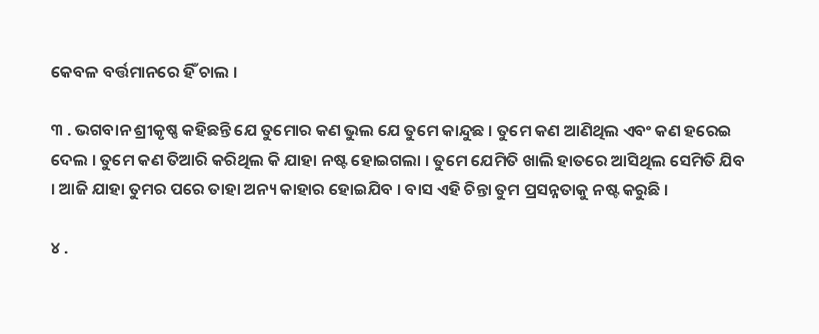କେବଳ ବର୍ତ୍ତମାନରେ ହିଁ ଚାଲ ।

୩ . ଭଗବାନ ଶ୍ରୀକୃଷ୍ଣ କହିଛନ୍ତି ଯେ ତୁମୋର କଣ ଭୁଲ ଯେ ତୁମେ କାନ୍ଦୁଛ । ତୁମେ କଣ ଆଣିଥିଲ ଏବଂ କଣ ହରେଇ ଦେଲ । ତୁମେ କଣ ତିଆରି କରିଥିଲ କି ଯାହା ନଷ୍ଟ ହୋଇଗଲା । ତୁମେ ଯେମିତି ଖାଲି ହାତରେ ଆସିଥିଲ ସେମିତି ଯିବ । ଆଜି ଯାହା ତୁମର ପରେ ତାହା ଅନ୍ୟ କାହାର ହୋଇଯିବ । ବାସ ଏହି ଚିନ୍ତା ତୁମ ପ୍ରସନ୍ନତାକୁ ନଷ୍ଟ କରୁଛି ।

୪ .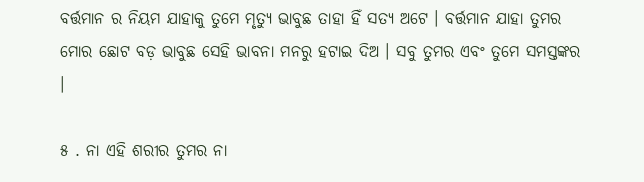ବର୍ତ୍ତମାନ ର ନିୟମ ଯାହାକୁ ତୁମେ ମୃତ୍ୟୁ ଭାବୁଛ ତାହା ହିଁ ସତ୍ୟ ଅଟେ । ବର୍ତ୍ତମାନ ଯାହା ତୁମର ମୋର ଛୋଟ ବଡ଼ ଭାବୁଛ ସେହି ଭାବନା ମନରୁ ହଟାଇ ଦିଅ । ସବୁ ତୁମର ଏବଂ ତୁମେ ସମସ୍ତଙ୍କର ।

୫ . ନା ଏହି ଶରୀର ତୁମର ନା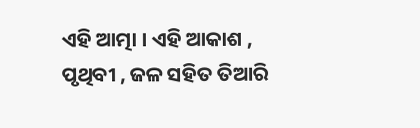ଏହି ଆତ୍ମା । ଏହି ଆକାଶ , ପୃଥିବୀ , ଜଳ ସହିତ ତିଆରି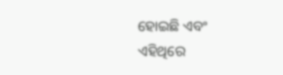ହୋଇଛି ଏବଂ ଏହିଥିରେ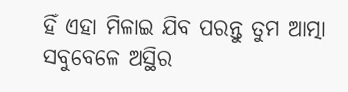ହିଁ ଏହା ମିଳାଇ ଯିବ ପରନ୍ତୁ ତୁମ ଆତ୍ମା ସବୁବେଳେ ଅସ୍ଥିର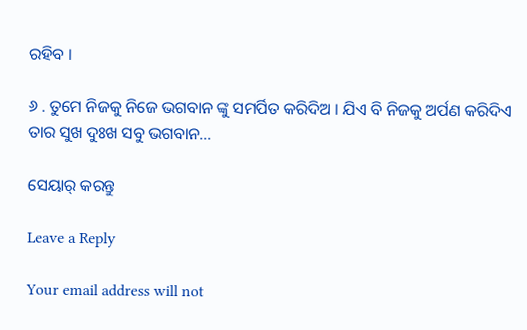ରହିବ ।

୬ . ତୁମେ ନିଜକୁ ନିଜେ ଭଗବାନ ଙ୍କୁ ସମର୍ପିତ କରିଦିଅ । ଯିଏ ବି ନିଜକୁ ଅର୍ପଣ କରିଦିଏ ତାର ସୁଖ ଦୁଃଖ ସବୁ ଭଗବାନ…

ସେୟାର୍ କରନ୍ତୁ

Leave a Reply

Your email address will not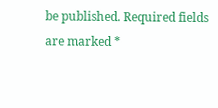be published. Required fields are marked *